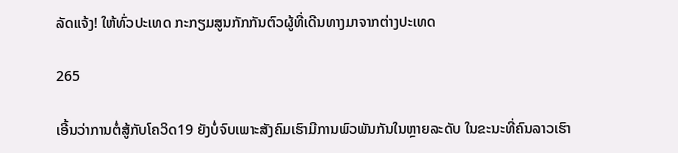ລັດແຈ້ງ! ໃຫ້ທົ່ວປະເທດ ກະກຽມສູນກັກກັນຕົວຜູ້ທີ່ເດີນທາງມາຈາກຕ່າງປະເທດ

265

ເອີ້ນວ່າການຕໍ່ສູ້ກັບໂຄວິດ19 ຍັງບໍ່ຈົບເພາະສັງຄົມເຮົາມີການພົວພັນກັນໃນຫຼາຍລະດັບ ໃນຂະນະທີ່ຄົນລາວເຮົາ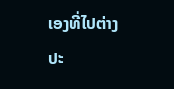ເອງທີ່ໄປຕ່າງປະ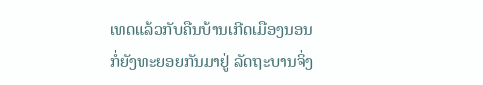ເທດແລ້ວກັບຄືນບ້ານເກີດເມືອງນອນກໍ່ຍັງທະຍອຍກັນມາຢູ່ ລັດຖະບານຈິ່ງ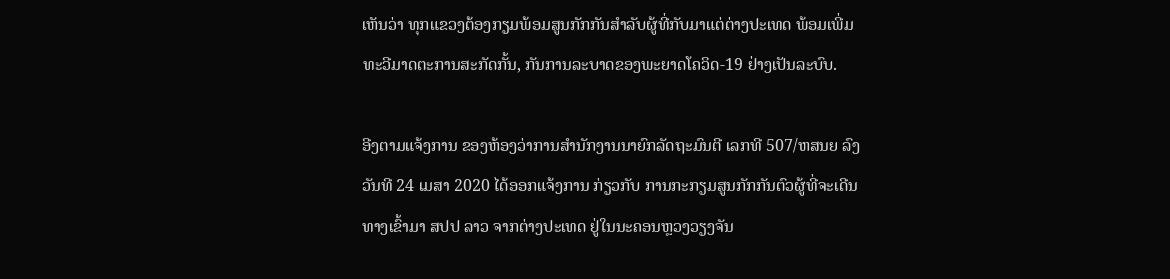ເຫັນວ່າ ທຸກແຂວງຕ້ອງກຽມພ້ອມສູນກັກກັນສຳລັບຜູ້ທີ່ກັບມາແຕ່ຕ່າງປະເທດ ພ້ອມເພີ່ມທະວີມາດຕະການສະກັດກັ້ນ, ກັນການລະບາດຂອງພະຍາດໂຄວິດ-19 ຢ່າງເປັນລະບົບ.

ອີງຕາມແຈ້ງການ ຂອງຫ້ອງວ່າການສຳນັກງານນາຍົກລັດຖະມົນຕີ ເລກທີ 507/ຫສນຍ ລົງວັນທີ 24 ເມສາ 2020 ໄດ້ອອກແຈ້ງການ ກ່ຽວກັບ ການກະກຽມສູນກັກກັນຕົວຜູ້ທີ່ຈະເດີນທາງເຂົ້າມາ ສປປ ລາວ ຈາກຕ່າງປະເທດ ຢູ່ໃນນະຄອນຫຼວງວຽງຈັນ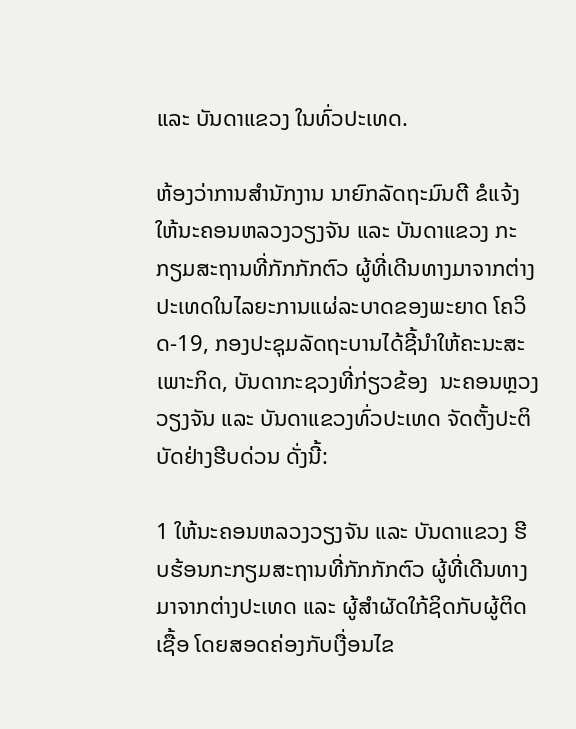ແລະ ບັນດາແຂວງ ໃນທົ່ວປະເທດ.

ຫ້ອງວ່າການສຳນັກງານ ນາຍົກລັດຖະມົນຕີ ຂໍແຈ້ງ ໃຫ້ນະຄອນຫລວງວຽງຈັນ ແລະ ບັນດາແຂວງ ກະກຽມສະຖານທີ່ກັກກັກຕົວ ຜູ້ທີ່ເດີນທາງມາຈາກຕ່າງປະເທດໃນໄລຍະການແຜ່ລະບາດຂອງພະຍາດ ໂຄວິດ-19, ກອງປະຊຸມລັດຖະບານໄດ້ຊີ້ນຳໃຫ້ຄະນະສະເພາະກິດ, ບັນດາກະຊວງທີ່ກ່ຽວຂ້ອງ  ນະຄອນຫຼວງວຽງຈັນ ແລະ ບັນດາແຂວງທົ່ວປະເທດ ຈັດຕັ້ງປະຕິບັດຢ່າງຮີບດ່ວນ ດັ່ງນີ້:

1 ໃຫ້ນະຄອນຫລວງວຽງຈັນ ແລະ ບັນດາແຂວງ ຮີບຮ້ອນກະກຽມສະຖານທີ່ກັກກັກຕົວ ຜູ້ທີ່ເດີນທາງມາຈາກຕ່າງປະເທດ ແລະ ຜູ້ສຳຜັດໃກ້ຊິດກັບຜູ້ຕິດເຊື້ອ ໂດຍສອດຄ່ອງກັບເງື່ອນໄຂ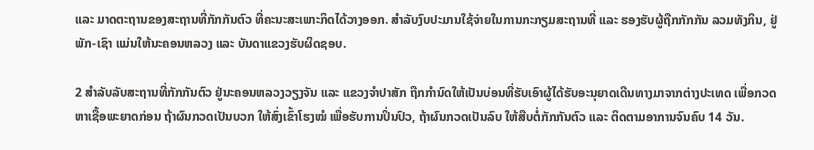ແລະ ມາດຕະຖານຂອງສະຖານທີ່ກັກກັນຕົວ ທີ່ຄະນະສະເພາະກິດໄດ້ວາງອອກ. ສຳລັບງົບປະມານໃຊ້ຈ່າຍໃນການກະກຽມສະຖານທີ່ ແລະ ຮອງຮັບຜູ້ຖືກກັກກັນ ລວມທັງກິນ, ຢູ່ພັກ-ເຊົາ ແມ່ນໃຫ້ນະຄອນຫລວງ ແລະ ບັນດາແຂວງຮັບຜິດຊອບ.

2 ສຳລັບລັບສະຖານທີ່ກັກກັນຕົວ ຢູ່ນະຄອນຫລວງວຽງຈັນ ແລະ ແຂວງຈຳປາສັກ ຖືກກຳນົດໃຫ້ເປັນບ່ອນທີ່ຮັບເອົາຜູ້ໄດ້ຮັບອະນຸຍາດເດີນທາງມາຈາກຕ່າງປະເທດ ເພື່ອກວດຫາເຊື້ອພະຍາດກ່ອນ ຖ້າຜົນກວດເປັນບວກ ໃຫ້ສົ່ງເຂົ້າໂຮງໝໍ ເພື່ອຮັບການປິ່ນປົວ, ຖ້າຜົນກວດເປັນລົບ ໃຫ້ສືບຕໍ່ກັກກັນຕົວ ແລະ ຕິດຕາມອາການຈົນຄົບ 14 ວັນ.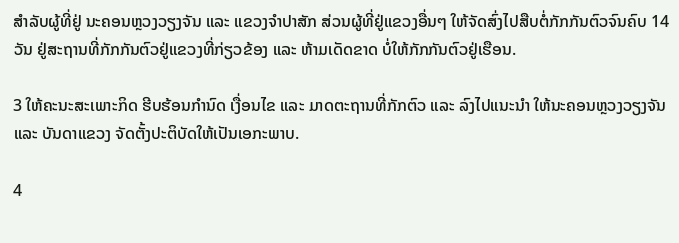ສຳລັບຜູ້ທີ່ຢູ່ ນະຄອນຫຼວງວຽງຈັນ ແລະ ແຂວງຈຳປາສັກ ສ່ວນຜູ້ທີ່ຢູ່ແຂວງອື່ນໆ ໃຫ້ຈັດສົ່ງໄປສືບຕໍ່ກັກກັນຕົວຈົນຄົບ 14 ວັນ ຢູ່ສະຖານທີ່ກັກກັນຕົວຢູ່ແຂວງທີ່ກ່ຽວຂ້ອງ ແລະ ຫ້າມເດັດຂາດ ບໍ່ໃຫ້ກັກກັນຕົວຢູ່ເຮືອນ.

3 ໃຫ້ຄະນະສະເພາະກິດ ຮີບຮ້ອນກຳນົດ ເງື່ອນໄຂ ແລະ ມາດຕະຖານທີ່ກັກຕົວ ແລະ ລົງໄປແນະນຳ ໃຫ້ນະຄອນຫຼວງວຽງຈັນ ແລະ ບັນດາແຂວງ ຈັດຕັ້ງປະຕິບັດໃຫ້ເປັນເອກະພາບ.

4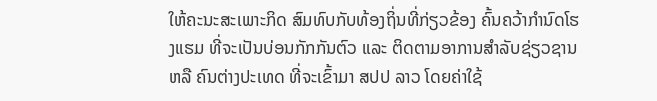ໃຫ້ຄະນະສະເພາະກິດ ສົມທົບກັບທ້ອງຖິ່ນທີ່ກ່ຽວຂ້ອງ ຄົ້ນຄວ້າກຳນົດໂຮງແຮມ ທີ່ຈະເປັນບ່ອນກັກກັນຕົວ ແລະ ຕິດຕາມອາການສຳລັບຊ່ຽວຊານ ຫລື ຄົນຕ່າງປະເທດ ທີ່ຈະເຂົ້າມາ ສປປ ລາວ ໂດຍຄ່າໃຊ້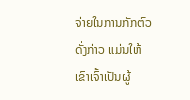ຈ່າຍໃນການກັກຕົວດັ່ງກ່າວ ແມ່ນໃຫ້ເຂົາເຈົ້າເປັນຜູ້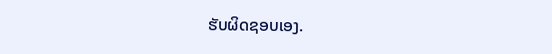ຮັບຜິດຊອບເອງ.